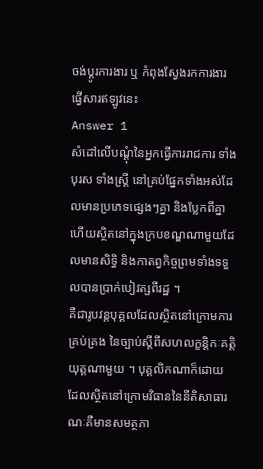ចង់ប្តូរការងារ ឬ កំពុងស្វែងរកការងារ ផ្វើសារឥឡូវនេះ
Answer 1
សំដៅលើបណ្តុំនៃអ្នកធ្វើការរាជការ ទាំងបុរស ទាំងស្រ្តី នៅគ្រប់ផ្នែកទាំងអស់ដែលមានប្រភេទផ្សេងៗគ្នា និងប្លែកពីគ្នា ហើយស្ថិតនៅក្នុងក្របខណ្ឌណាមួយដែលមានសិទ្ធិ និងកាតព្វកិច្ចព្រមទាំងទទួលបានប្រាក់បៀវត្សពីរដ្ឋ ។
គឺជារូបវន្តបុគ្គលដែលស្ថិតនៅក្រោមការគ្រប់គ្រង នៃច្បាប់ស្តីពីសហលក្ខន្តិកៈគត្តិយុត្តណាមួយ ។ បុគ្គលិកណាក៏ដោយ ដែលស្ថិតនៅក្រោមវិធាននៃនីតិសាធារណៈគឺមានសមត្ថភា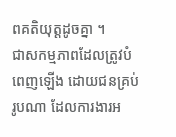ពគតិយុត្តដូចគ្នា ។
ជាសកម្មភាពដែលត្រូវបំពេញឡើង ដោយជនគ្រប់រូបណា ដែលការងារអ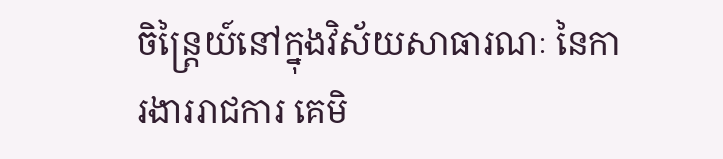ចិន្រ្តៃយ៍នៅក្នុងវិស័យសាធារណៈ នៃការងាររាជការ គេមិ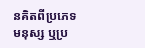នគិតពីប្រភេទមនុស្ស ឬប្រ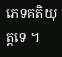ភេទគតិយុត្តទេ ។